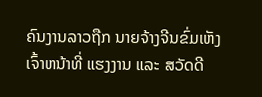ຄົນງານລາວຖືກ ນາຍຈ້າງຈີນຂົ່ມເຫັງ
ເຈົ້າຫນ້າທີ່ ແຮງງານ ແລະ ສວັດດີ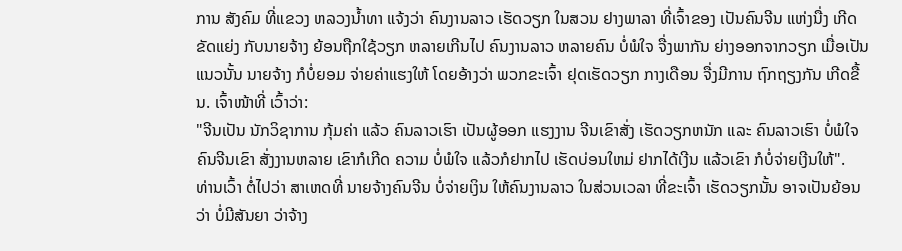ການ ສັງຄົມ ທີ່ແຂວງ ຫລວງນ້ຳທາ ແຈ້ງວ່າ ຄົນງານລາວ ເຮັດວຽກ ໃນສວນ ຢາງພາລາ ທີ່ເຈົ້າຂອງ ເປັນຄົນຈີນ ແຫ່ງນື່ງ ເກີດຂັດແຍ່ງ ກັບນາຍຈ້າງ ຍ້ອນຖືກໃຊ້ວຽກ ຫລາຍເກີນໄປ ຄົນງານລາວ ຫລາຍຄົນ ບໍ່ພໍໃຈ ຈື່ງພາກັນ ຍ່າງອອກຈາກວຽກ ເມື່ອເປັນແນວນັ້ນ ນາຍຈ້າງ ກໍບໍ່ຍອມ ຈ່າຍຄ່າແຮງໃຫ້ ໂດຍອ້າງວ່າ ພວກຂະເຈົ້າ ຢຸດເຮັດວຽກ ກາງເດືອນ ຈື່ງມີການ ຖົກຖຽງກັນ ເກີດຂື້ນ. ເຈົ້າໜ້າທີ່ ເວົ້າວ່າ:
"ຈີນເປັນ ນັກວິຊາການ ກຸ້ມຄ່າ ແລ້ວ ຄົນລາວເຮົາ ເປັນຜູ້ອອກ ແຮງງານ ຈີນເຂົາສັ່ງ ເຮັດວຽກຫນັກ ແລະ ຄົນລາວເຮົາ ບໍ່ພໍໃຈ ຄົນຈີນເຂົາ ສັ່ງງານຫລາຍ ເຂົາກໍເກີດ ຄວາມ ບໍ່ພໍໃຈ ແລ້ວກໍຢາກໄປ ເຮັດບ່ອນໃຫມ່ ຢາກໄດ້ເງີນ ແລ້ວເຂົາ ກໍບໍ່ຈ່າຍເງີນໃຫ້".
ທ່ານເວົ້າ ຕໍ່ໄປວ່າ ສາເຫດທີ່ ນາຍຈ້າງຄົນຈີນ ບໍ່ຈ່າຍເງິນ ໃຫ້ຄົນງານລາວ ໃນສ່ວນເວລາ ທີ່ຂະເຈົ້າ ເຮັດວຽກນັ້ນ ອາຈເປັນຍ້ອນວ່າ ບໍ່ມີສັນຍາ ວ່າຈ້າງ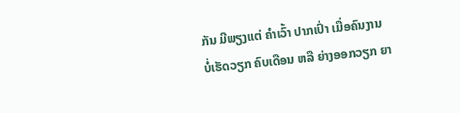ກັນ ມີພຽງແຕ່ ຄໍາເວົ້າ ປາກເປົ່າ ເມື່ອຄົນງານ ບໍ່ເຮັດວຽກ ຄົບເດືອນ ຫລື ຍ່າງອອກວຽກ ຍາ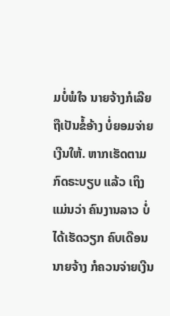ມບໍ່ພໍໃຈ ນາຍຈ້າງກໍເລີຍ ຖືເປັນຂໍ້ອ້າງ ບໍ່ຍອມຈ່າຍ ເງີນໃຫ້. ຫາກເຮັດຕາມ ກົດຣະບຽບ ແລ້ວ ເຖິງແມ່ນວ່າ ຄົນງານລາວ ບໍ່ໄດ້ເຮັດວຽກ ຄົບເດືອນ ນາຍຈ້າງ ກໍຄວນຈ່າຍເງີນ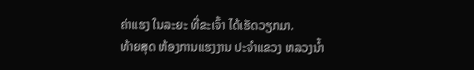ຄ່າແຮງ ໃນລະຍະ ທີ່ຂະເຈົ້າ ໄດ້ເຮັດວຽກມາ.
ທ້າຍສຸດ ຫ້ອງການແຮງງານ ປະຈຳແຂວງ ຫລວງນ້ຳ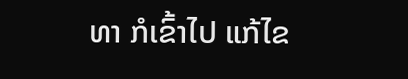ທາ ກໍເຂົ້າໄປ ແກ້ໄຂ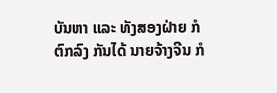ບັນຫາ ແລະ ທັງສອງຝ່າຍ ກໍຕົກລົງ ກັນໄດ້ ນາຍຈ້າງຈີນ ກໍ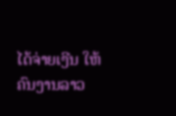ໄດ້ຈ່າຍເງີນ ໃຫ້ຄົນງານລາວ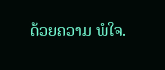ດ້ວຍຄວາມ ພໍໃຈ.